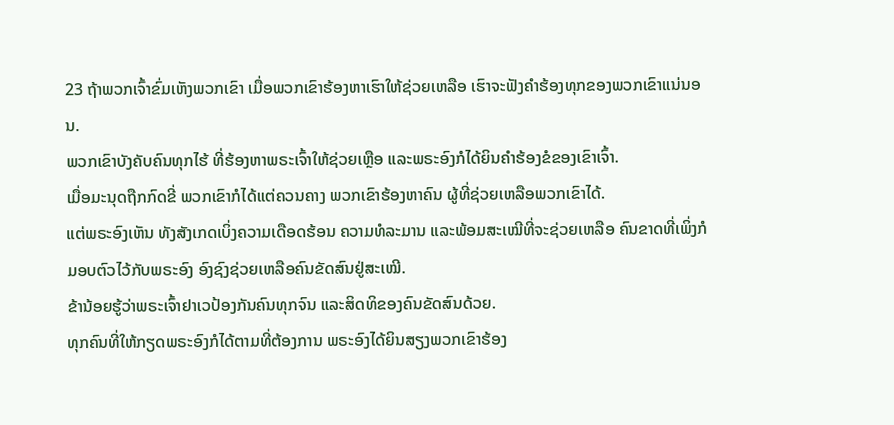23 ຖ້າພວກເຈົ້າຂົ່ມເຫັງພວກເຂົາ ເມື່ອພວກເຂົາຮ້ອງຫາເຮົາໃຫ້ຊ່ວຍເຫລືອ ເຮົາຈະຟັງຄຳຮ້ອງທຸກຂອງພວກເຂົາແນ່ນອນ.
ພວກເຂົາບັງຄັບຄົນທຸກໄຮ້ ທີ່ຮ້ອງຫາພຣະເຈົ້າໃຫ້ຊ່ວຍເຫຼືອ ແລະພຣະອົງກໍໄດ້ຍິນຄຳຮ້ອງຂໍຂອງເຂົາເຈົ້າ.
ເມື່ອມະນຸດຖືກກົດຂີ່ ພວກເຂົາກໍໄດ້ແຕ່ຄວນຄາງ ພວກເຂົາຮ້ອງຫາຄົນ ຜູ້ທີ່ຊ່ວຍເຫລືອພວກເຂົາໄດ້.
ແຕ່ພຣະອົງເຫັນ ທັງສັງເກດເບິ່ງຄວາມເດືອດຮ້ອນ ຄວາມທໍລະມານ ແລະພ້ອມສະເໝີທີ່ຈະຊ່ວຍເຫລືອ ຄົນຂາດທີ່ເພິ່ງກໍມອບຕົວໄວ້ກັບພຣະອົງ ອົງຊົງຊ່ວຍເຫລືອຄົນຂັດສົນຢູ່ສະເໝີ.
ຂ້ານ້ອຍຮູ້ວ່າພຣະເຈົ້າຢາເວປ້ອງກັນຄົນທຸກຈົນ ແລະສິດທິຂອງຄົນຂັດສົນດ້ວຍ.
ທຸກຄົນທີ່ໃຫ້ກຽດພຣະອົງກໍໄດ້ຕາມທີ່ຕ້ອງການ ພຣະອົງໄດ້ຍິນສຽງພວກເຂົາຮ້ອງ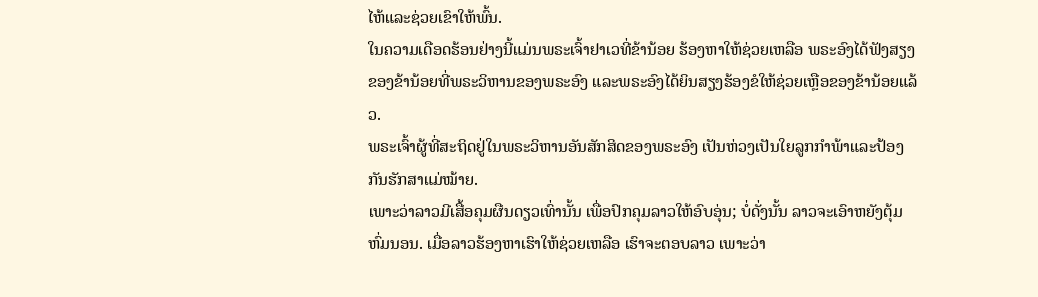ໄຫ້ແລະຊ່ວຍເຂົາໃຫ້ພົ້ນ.
ໃນຄວາມເດືອດຮ້ອນຢ່າງນີ້ແມ່ນພຣະເຈົ້າຢາເວທີ່ຂ້ານ້ອຍ ຮ້ອງຫາໃຫ້ຊ່ວຍເຫລືອ ພຣະອົງໄດ້ຟັງສຽງຂອງຂ້ານ້ອຍທີ່ພຣະວິຫານຂອງພຣະອົງ ແລະພຣະອົງໄດ້ຍິນສຽງຮ້ອງຂໍໃຫ້ຊ່ວຍເຫຼືອຂອງຂ້ານ້ອຍແລ້ວ.
ພຣະເຈົ້າຜູ້ທີ່ສະຖິດຢູ່ໃນພຣະວິຫານອັນສັກສິດຂອງພຣະອົງ ເປັນຫ່ວງເປັນໃຍລູກກຳພ້າແລະປ້ອງກັນຮັກສາແມ່ໝ້າຍ.
ເພາະວ່າລາວມີເສື້ອຄຸມຜືນດຽວເທົ່ານັ້ນ ເພື່ອປົກຄຸມລາວໃຫ້ອົບອຸ່ນ; ບໍ່ດັ່ງນັ້ນ ລາວຈະເອົາຫຍັງຕຸ້ມຫົ່ມນອນ. ເມື່ອລາວຮ້ອງຫາເຮົາໃຫ້ຊ່ວຍເຫລືອ ເຮົາຈະຕອບລາວ ເພາະວ່າ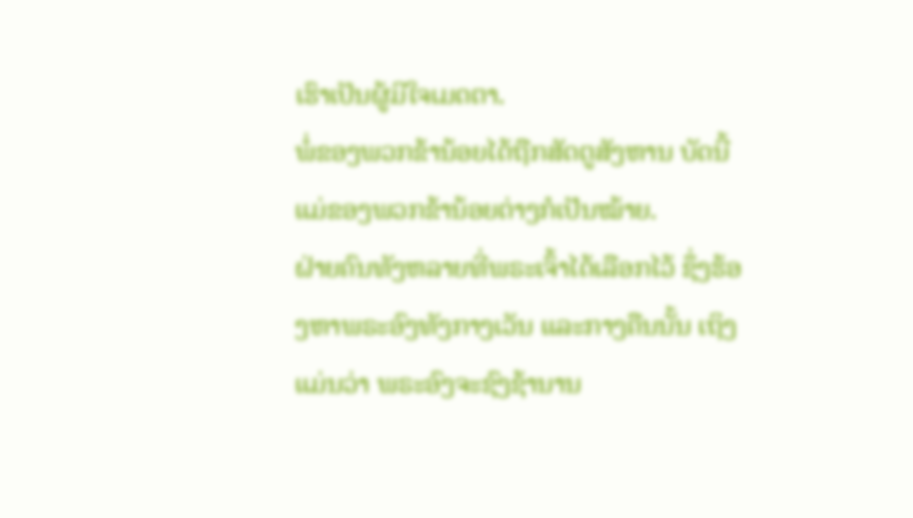ເຮົາເປັນຜູ້ມີໃຈເມດຕາ.
ພໍ່ຂອງພວກຂ້ານ້ອຍໄດ້ຖືກສັດຕູສັງຫານ ບັດນີ້ ແມ່ຂອງພວກຂ້ານ້ອຍຕ່າງກໍເປັນໝ້າຍ.
ຝ່າຍຄົນທັງຫລາຍທີ່ພຣະເຈົ້າໄດ້ເລືອກໄວ້ ຊຶ່ງຮ້ອງຫາພຣະອົງທັງກາງເວັນ ແລະກາງຄືນນັ້ນ ເຖິງແມ່ນວ່າ ພຣະອົງຈະຊົງຊ້ານານ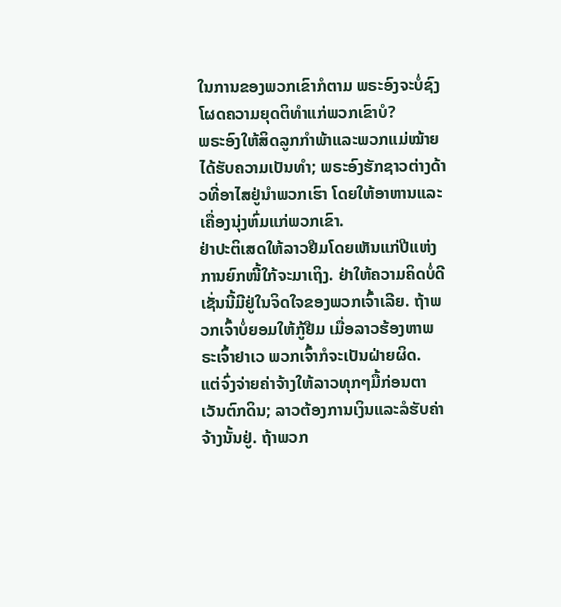ໃນການຂອງພວກເຂົາກໍຕາມ ພຣະອົງຈະບໍ່ຊົງໂຜດຄວາມຍຸດຕິທຳແກ່ພວກເຂົາບໍ?
ພຣະອົງໃຫ້ສິດລູກກຳພ້າແລະພວກແມ່ໝ້າຍໄດ້ຮັບຄວາມເປັນທຳ; ພຣະອົງຮັກຊາວຕ່າງດ້າວທີ່ອາໄສຢູ່ນຳພວກເຮົາ ໂດຍໃຫ້ອາຫານແລະເຄື່ອງນຸ່ງຫົ່ມແກ່ພວກເຂົາ.
ຢ່າປະຕິເສດໃຫ້ລາວຢືມໂດຍເຫັນແກ່ປີແຫ່ງການຍົກໜີ້ໃກ້ຈະມາເຖິງ. ຢ່າໃຫ້ຄວາມຄິດບໍ່ດີເຊັ່ນນີ້ມີຢູ່ໃນຈິດໃຈຂອງພວກເຈົ້າເລີຍ. ຖ້າພວກເຈົ້າບໍ່ຍອມໃຫ້ກູ້ຢືມ ເມື່ອລາວຮ້ອງຫາພຣະເຈົ້າຢາເວ ພວກເຈົ້າກໍຈະເປັນຝ່າຍຜິດ.
ແຕ່ຈົ່ງຈ່າຍຄ່າຈ້າງໃຫ້ລາວທຸກໆມື້ກ່ອນຕາເວັນຕົກດິນ; ລາວຕ້ອງການເງິນແລະລໍຮັບຄ່າຈ້າງນັ້ນຢູ່. ຖ້າພວກ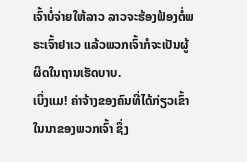ເຈົ້າບໍ່ຈ່າຍໃຫ້ລາວ ລາວຈະຮ້ອງຟ້ອງຕໍ່ພຣະເຈົ້າຢາເວ ແລ້ວພວກເຈົ້າກໍຈະເປັນຜູ້ຜິດໃນຖານເຮັດບາບ.
ເບິ່ງແມ! ຄ່າຈ້າງຂອງຄົນທີ່ໄດ້ກ່ຽວເຂົ້າໃນນາຂອງພວກເຈົ້າ ຊຶ່ງ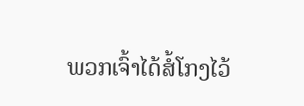ພວກເຈົ້າໄດ້ສໍ້ໂກງໄວ້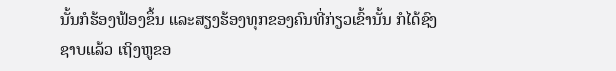ນັ້ນກໍຮ້ອງຟ້ອງຂຶ້ນ ແລະສຽງຮ້ອງທຸກຂອງຄົນທີ່ກ່ຽວເຂົ້ານັ້ນ ກໍໄດ້ຊົງຊາບແລ້ວ ເຖິງຫູຂອ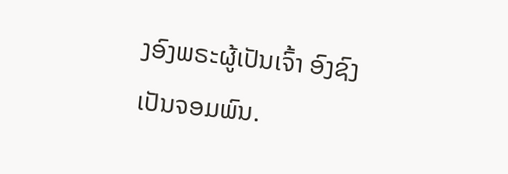ງອົງພຣະຜູ້ເປັນເຈົ້າ ອົງຊົງເປັນຈອມພົນ.